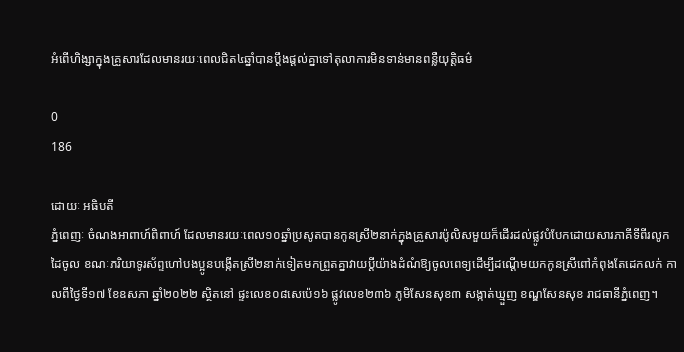អំពើហិង្សាក្នុងគ្រួសារដែលមានរយៈពេលជិត៤ឆ្នាំបានប្ដឹងផ្ដល់គ្នាទៅតុលាការមិនទាន់មានពន្លឺយុត្តិធម៌

0
186

ដោយៈ អធិបតី
ភ្នំពេញៈ ចំណងអាពាហ៍ពិពាហ៍ ដែលមានរយៈពេល១០ឆ្នាំប្រសូតបានកូនស្រី២នាក់ក្នុងគ្រួសារប៉ូលិសមួយក៏ដើរដល់ផ្លូវបំបែកដោយសារភាគីទីពីរលូកដៃចូល ខណៈភរិយាទូរស័ព្ទហៅបងប្អូនបង្កើតស្រី២នាក់ទៀតមកព្រួតគ្នាវាយប្ដីយ៉ាងដំណំឱ្យចូលពេទ្យដើម្បីដណ្ដើមយកកូនស្រីពៅកំពុងតែដេកលក់ កាលពីថ្ងៃទី១៧ ខែឧសភា ឆ្នាំ២០២២ ស្ថិតនៅ ផ្ទះលេខ០៨សេប៉េ១៦ ផ្លូវលេខ២៣៦ ភូមិសែនសុខ៣ សង្កាត់ឃ្មួញ ខណ្ឌសែនសុខ រាជធានីភ្នំពេញ។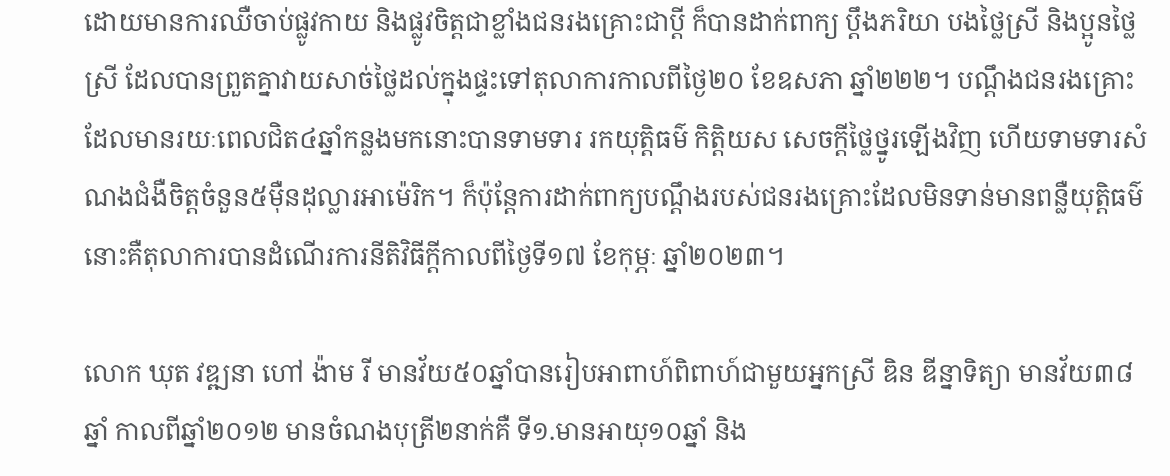ដោយមានការឈឺចាប់ផ្លូវកាយ និងផ្លូវចិត្តជាខ្លាំងជនរងគ្រោះជាប្ដី ក៏បានដាក់ពាក្យ ប្ដឹងភរិយា បងថ្លៃស្រី និងប្អូនថ្លៃស្រី ដែលបានព្រួតគ្នាវាយសាច់ថ្លៃដល់ក្នុងផ្ទះទៅតុលាការកាលពីថ្ងៃ២០ ខែឧសភា ឆ្នាំ២២២។ បណ្ដឹងជនរងគ្រោះដែលមានរយៈពេលជិត៤ឆ្នាំកន្លងមកនោះបានទាមទារ រកយុត្តិធម៌ កិត្តិយស សេចក្ដីថ្លៃថ្នូរឡើងវិញ ហើយទាមទារសំណងជំងឺចិត្តចំនួន៥ម៉ឺនដុល្លារអាម៉េរិក។ ក៏ប៉ុន្តែការដាក់ពាក្យបណ្ដឹងរបស់ជនរងគ្រោះដែលមិនទាន់មានពន្លឺយុត្តិធម៌នោះគឺតុលាការបានដំណើរការនីតិវិធីក្ដីកាលពីថ្ងៃទី១៧ ខែកុម្ភៈ ឆ្នាំ២០២៣។

លោក ឃុត វឌ្ឍនា ហៅ ង៉ាម រី មានវ័យ៥០ឆ្នាំបានរៀបអាពាហ៍ពិពាហ៍ជាមួយអ្នកស្រី ឌិន ឌីន្នាទិត្យា មានវ័យ៣៨ ឆ្នាំ កាលពីឆ្នាំ២០១២ មានចំណងបុត្រី២នាក់គឺ ទី១.មានអាយុ១០ឆ្នាំ និង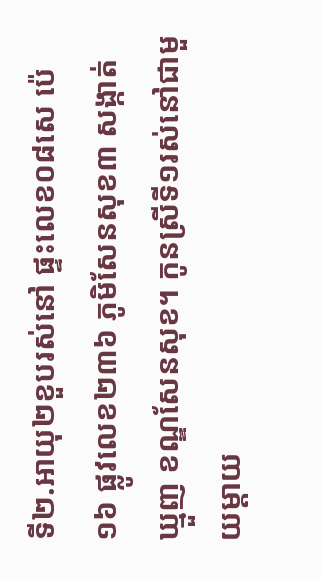ទី២.អាយុ២ខួបរស់នៅ ផ្ទះលេខ០៨សេ ប៉េ១៦ ផ្លូវលេខ២៣៦ ភូមិសែនសុខ៣ សង្កាត់ឃ្មួញ ខណ្ឌសែនសុខ។ កូនស្រីទី១រស់នៅជាមួយម្ដាយ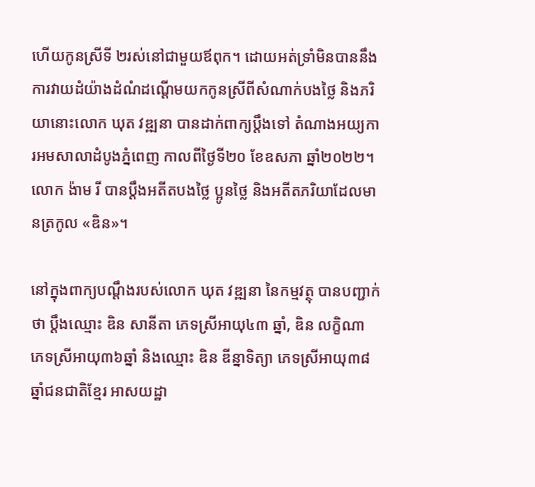ហើយកូនស្រីទី ២រស់នៅជាមួយឪពុក។ ដោយអត់ទ្រាំមិនបាននឹងការវាយដំយ៉ាងដំណំដណ្ដើមយកកូនស្រីពីសំណាក់បងថ្លៃ និងភរិយានោះលោក ឃុត វឌ្ឍនា បានដាក់ពាក្យប្ដឹងទៅ តំណាងអយ្យការអមសាលាដំបូងភ្នំពេញ កាលពីថ្ងៃទី២០ ខែឧសភា ឆ្នាំ២០២២។ លោក ង៉ាម រី បានប្ដឹងអតីតបងថ្លៃ ប្អូនថ្លៃ និងអតីតភរិយាដែលមានត្រកូល «ឌិន»។

នៅក្នុងពាក្យបណ្ដឹងរបស់លោក ឃុត វឌ្ឍនា នៃកម្មវត្ថុ បានបញ្ជាក់ថា ប្ដឹងឈ្មោះ ឌិន សានីតា ភេទស្រីអាយុ៤៣ ឆ្នាំ, ឌិន លក្ខិណា ភេទស្រីអាយុ៣៦ឆ្នាំ និងឈ្មោះ ឌិន ឌីន្នាទិត្យា ភេទស្រីអាយុ៣៨ឆ្នាំជនជាតិខ្មែរ អាសយដ្ឋា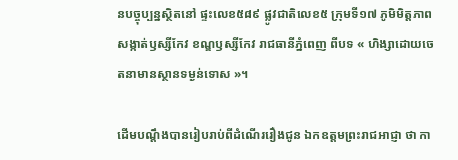នបច្ចុប្បន្នស្ថិតនៅ ផ្ទះលេខ៥៨៩ ផ្លូវជាតិលេខ៥ ក្រុមទី១៧ ភូមិមិត្តភាព សង្កាត់ឫស្សីកែវ ខណ្ឌឫស្សីកែវ រាជធានីភ្នំពេញ ពីបទ « ហិង្សាដោយចេតនាមានស្ថានទម្ងន់ទោស »។

ដើមបណ្ដឹងបានរៀបរាប់ពីដំណើររឿងជូន ឯកឧត្តមព្រះរាជអាជ្ញា ថា កា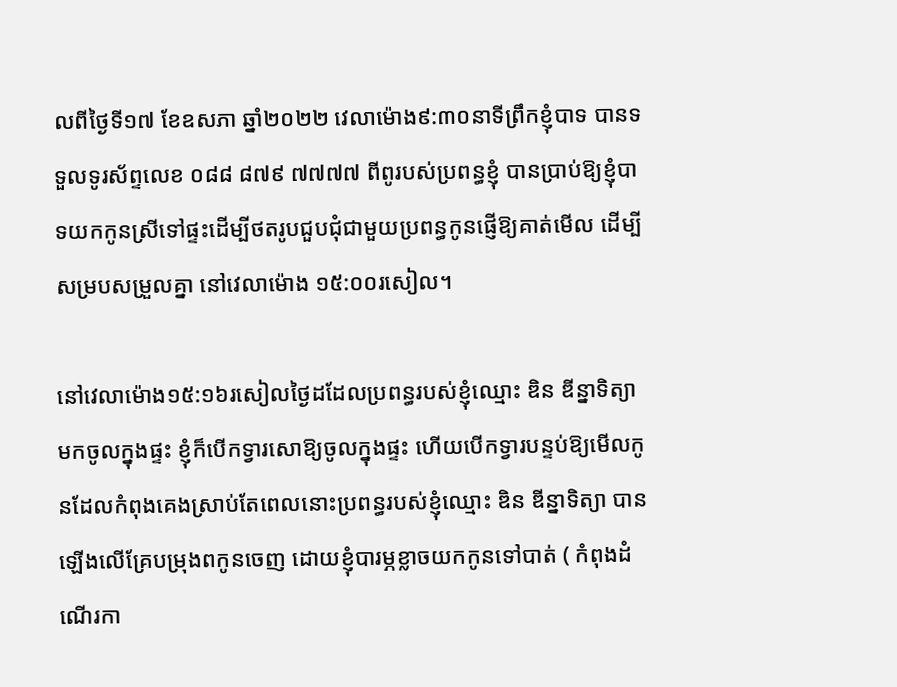លពីថ្ងៃទី១៧ ខែឧសភា ឆ្នាំ២០២២ វេលាម៉ោង៩:៣០នាទីព្រឹកខ្ញុំបាទ បានទទួលទូរស័ព្ទលេខ ០៨៨ ៨៧៩ ៧៧៧៧ ពីពូរបស់ប្រពន្ធខ្ញុំ បានប្រាប់ឱ្យខ្ញុំបាទយកកូនស្រីទៅផ្ទះដើម្បីថតរូបជួបជុំជាមួយប្រពន្ធកូនផ្ញើឱ្យគាត់មើល ដើម្បីសម្របសម្រួលគ្នា នៅវេលាម៉ោង ១៥:០០រសៀល។

នៅវេលាម៉ោង១៥:១៦រសៀលថ្ងៃដដែលប្រពន្ធរបស់ខ្ញុំឈ្មោះ ឌិន ឌីន្នាទិត្យា មកចូលក្នុងផ្ទះ ខ្ញុំក៏បើកទ្វារសោឱ្យចូលក្នុងផ្ទះ ហើយបើកទ្វារបន្ទប់ឱ្យមើលកូនដែលកំពុងគេងស្រាប់តែពេលនោះប្រពន្ធរបស់ខ្ញុំឈ្មោះ ឌិន ឌីន្នាទិត្យា បានឡើងលើគ្រែបម្រុងពកូនចេញ ដោយខ្ញុំបារម្ភខ្លាចយកកូនទៅបាត់ ( កំពុងដំណើរកា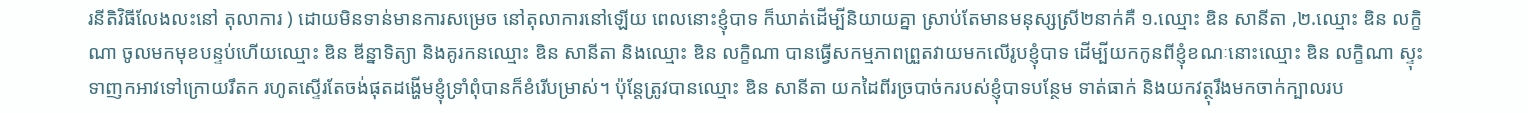រនីតិវិធីលែងលះនៅ តុលាការ ) ដោយមិនទាន់មានការសម្រេច នៅតុលាការនៅឡើយ ពេលនោះខ្ញុំបាទ ក៏ឃាត់ដើម្បីនិយាយគ្នា ស្រាប់តែមានមនុស្សស្រី២នាក់គឺ ១.ឈ្មោះ ឌិន សានីតា ,២.ឈ្មោះ ឌិន លក្ខិណា ចូលមកមុខបន្ទប់ហើយឈ្មោះ ឌិន ឌីន្នាទិត្យា និងគូរកនឈ្មោះ ឌិន សានីតា និងឈ្មោះ ឌិន លក្ខិណា បានធ្វើសកម្មភាពព្រួតវាយមកលើរូបខ្ញុំបាទ ដើម្បីយកកូនពីខ្ញុំខណៈនោះឈ្មោះ ឌិន លក្ខិណា ស្ទុះទាញកអាវទៅក្រោយរឹតក រហូតស្ទើរតែចង់ផុតដង្ហើមខ្ញុំទ្រាំពុំបានក៏ខំរើបម្រាស់។ ប៉ុន្តែត្រូវបានឈ្មោះ ឌិន សានីតា យកដៃពីរច្របាច់ករបស់ខ្ញុំបាទបន្ថែម ទាត់ធាក់ និងយកវត្ថុរឹងមកចាក់ក្បាលរប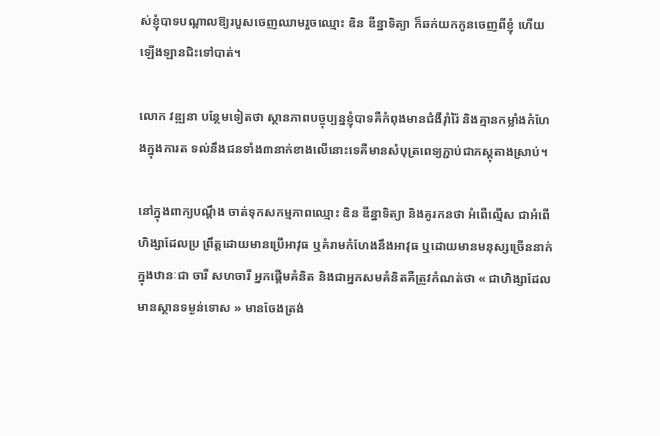ស់ខ្ញុំបាទបណ្ដាលឱ្យរបួសចេញឈាមរួចឈ្មោះ ឌិន ឌីន្នាទិត្យា ក៏ឆក់យកកូនចេញពីខ្ញុំ ហើយឡើងឡានជិះទៅបាត់។

លោក វឌ្ឍនា បន្ថែមទៀតថា ស្ថានភាពបច្ចុប្បន្នខ្ញុំបាទគឺកំពុងមានជំងឺរ៉ាំរ៉ៃ និងគ្មានកម្លាំងកំហែងក្នុងការត ទល់នឹងជនទាំង៣នាក់ខាងលើនោះទេគឺមានសំបុត្រពេទ្យភ្ជាប់ជាភស្ដុតាងស្រាប់។

នៅក្នុងពាក្យបណ្ដឹង ចាត់ទុកសកម្មភាពឈ្មោះ ឌិន ឌីន្នាទិត្យា និងគូរកនថា អំពើល្មើស ជាអំពើហិង្សាដែលប្រ ព្រឹត្តដោយមានប្រើអាវុធ ឬគំរាមកំហែងនឹងអាវុធ ឬដោយមានមនុស្សច្រើននាក់ក្នុងឋានៈជា ចារី សហចារី អ្នកផ្ដើមគំនិត និងជាអ្នកសមគំនិតគឺត្រូវកំណត់ថា « ជាហិង្សាដែលមានស្ថានទម្ងន់ទោស » មានចែងត្រង់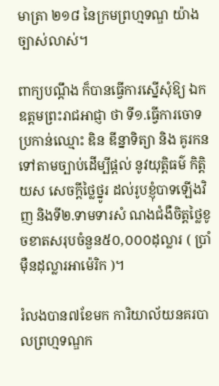មាត្រា ២១៨ នៃក្រមព្រហ្មទណ្ឌ យ៉ាងច្បាស់លាស់។

ពាក្យបណ្ដឹង ក៏បានធ្វើការស្នើសុំឱ្យ ឯកឧត្តមព្រះរាជអាជ្ញា ថា ទី១.ធ្វើការចោទប្រកាន់ឈ្មោះ ឌិន ឌីន្នាទិត្យា និង គូរកនទៅតាមច្បាប់ដើម្បីផ្ដល់ នូវយុត្តិធម៌ កិត្ដិយស សេចក្ដីថ្លៃថ្នូរ ដល់រូបខ្ញុំបាទឡើងវិញ និងទី២.ទាមទារសំ ណងជំងឺចិត្តថ្លៃខូចខាតសរុបចំនួន៥០,០០០ដុល្លារ ( ប្រាំម៉ឺនដុល្លារអាម៉េរិក )។

រំលងបាន៧ខែមក ការិយាល័យនគរបាលព្រហ្មទណ្ឌក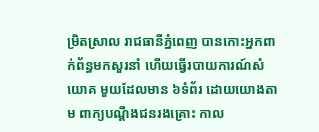ម្រិតស្រាល រាជធានីភ្នំពេញ បានកោះអ្នកពាក់ព័ន្ធមកសួរនាំ ហើយធ្វើរបាយការណ៍សំយោគ មួយដែលមាន ៦ទំព័រ ដោយយោងតាម ពាក្យបណ្ដឹងជនរងគ្រោះ កាល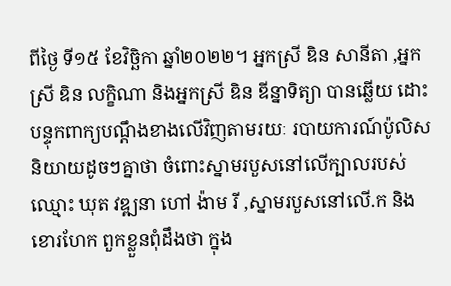ពីថ្ងៃ ទី១៥ ខែវិច្ឆិកា ឆ្នាំ២០២២។ អ្នកស្រី ឌិន សានីតា ,អ្នកស្រី ឌិន លក្ខិណា និងអ្នកស្រី ឌិន ឌីន្នាទិត្យា បានឆ្លើយ ដោះបន្ទុកពាក្យបណ្ដឹងខាងលើវិញតាមរយៈ របាយការណ៍ប៉ូលិសនិយាយដូចៗគ្នាថា ចំពោះស្នាមរបួសនៅលើក្បាលរបស់ឈ្មោះ ឃុត វឌ្ឍនា ហៅ ង៉ាម រី ,ស្នាមរបួសនៅលើ.ក និងខោរហែក ពួកខ្លួនពុំដឹងថា ក្នុង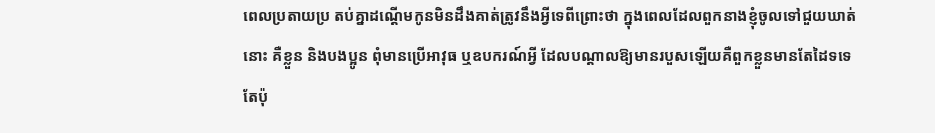ពេលប្រតាយប្រ តប់គ្នាដណ្ដើមកូនមិនដឹងគាត់ត្រូវនឹងអ្វីទេពីព្រោះថា ក្នុងពេលដែលពួកនាងខ្ញុំចូលទៅជួយឃាត់នោះ គឺខ្លួន និងបងប្អូន ពុំមានប្រើអាវុធ ឬឧបករណ៍អ្វី ដែលបណ្ដាលឱ្យមានរបួសឡើយគឺពួកខ្លួនមានតែដៃទទេតែប៉ុ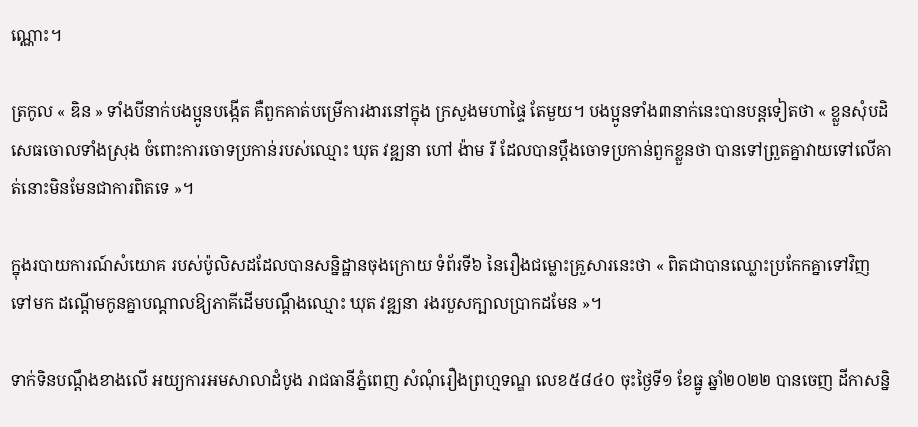ណ្ណោះ។

ត្រកូល « ឌិន » ទាំងបីនាក់បងប្អូនបង្កើត គឺពួកគាត់បម្រើការងារនៅក្នុង ក្រសួងមហាផ្ទៃ តែមួយ។ បងប្អូនទាំង៣នាក់នេះបានបន្តទៀតថា « ខ្លួនសុំបដិសេធចោលទាំងស្រុង ចំពោះការចោទប្រកាន់របស់ឈ្មោះ ឃុត វឌ្ឍនា ហៅ ង៉ាម រី ដែលបានប្ដឹងចោទប្រកាន់ពួកខ្លួនថា បានទៅព្រួតគ្នាវាយទៅលើគាត់នោះមិនមែនជាការពិតទេ »។

ក្នុងរបាយការណ៍សំយោគ របស់ប៉ូលិសដដែលបានសន្និដ្ឋានចុងក្រោយ ទំព័រទី៦ នៃរឿងជម្លោះគ្រួសារនេះថា « ពិតជាបានឈ្លោះប្រកែកគ្នាទៅវិញទៅមក ដណ្ដើមកូនគ្នាបណ្ដាលឱ្យភាគីដើមបណ្ដឹងឈ្មោះ ឃុត វឌ្ឍនា រងរបួសក្បាលប្រាកដមែន »។

ទាក់ទិនបណ្ដឹងខាងលើ អយ្យការអមសាលាដំបូង រាជធានីភ្នំពេញ សំណុំរឿងព្រហ្មទណ្ឌ លេខ៥៨៤០ ចុះថ្ងៃទី១ ខែធ្នូ ឆ្នាំ២០២២ បានចេញ ដីកាសន្និ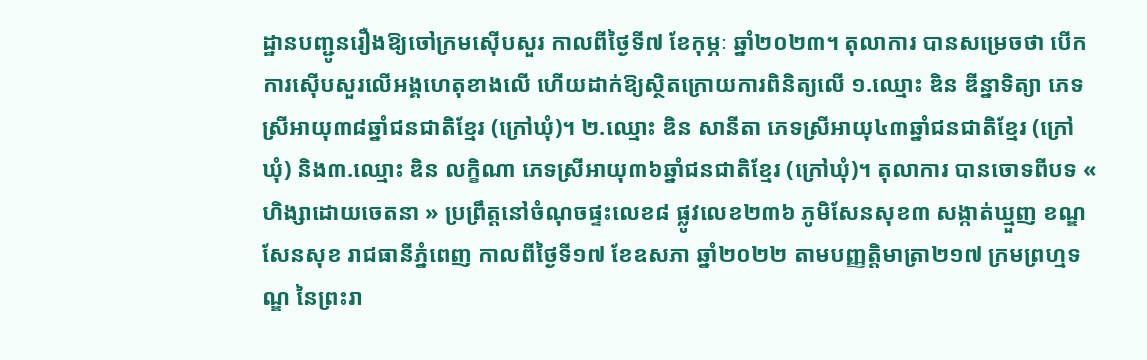ដ្ឋានបញ្ជូនរឿងឱ្យចៅក្រមស៊ើបសួរ កាលពីថ្ងៃទី៧ ខែកុម្ភៈ ឆ្នាំ២០២៣។ តុលាការ បានសម្រេចថា បើកការស៊ើបសួរលើអង្គហេតុខាងលើ ហើយដាក់ឱ្យស្ថិតក្រោយការពិនិត្យលើ ១.ឈ្មោះ ឌិន ឌីន្នាទិត្យា ភេទស្រីអាយុ៣៨ឆ្នាំជនជាតិខ្មែរ (ក្រៅឃុំ)។ ២.ឈ្មោះ ឌិន សានីតា ភេទស្រីអាយុ៤៣ឆ្នាំជនជាតិខ្មែរ (ក្រៅឃុំ) និង៣.ឈ្មោះ ឌិន លក្ខិណា ភេទស្រីអាយុ៣៦ឆ្នាំជនជាតិខ្មែរ (ក្រៅឃុំ)។ តុលាការ បានចោទពីបទ « ហិង្សាដោយចេតនា » ប្រព្រឹត្តនៅចំណុចផ្ទះលេខ៨ ផ្លូវលេខ២៣៦ ភូមិសែនសុខ៣ សង្កាត់ឃ្មួញ ខណ្ឌសែនសុខ រាជធានីភ្នំពេញ កាលពីថ្ងៃទី១៧ ខែឧសភា ឆ្នាំ២០២២ តាមបញ្ញត្តិមាត្រា២១៧ ក្រមព្រហ្មទណ្ឌ នៃព្រះរា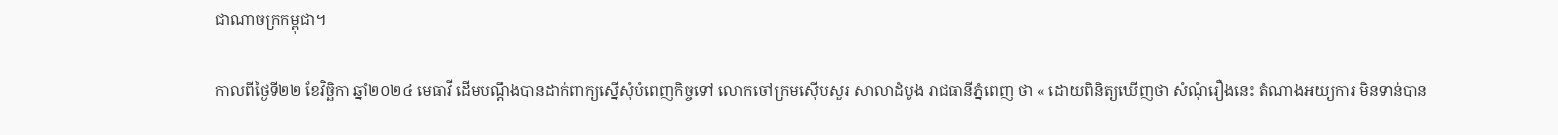ជាណាចក្រកម្ពុជា។

កាលពីថ្ងៃទី២២ ខែវិច្ឆិកា ឆ្នាំ២០២៤ មេធាវី ដើមបណ្ដឹងបានដាក់ពាក្យស្នើសុំបំពេញកិច្ចទៅ លោកចៅក្រមស៊ើបសួរ សាលាដំបូង រាជធានីភ្នំពេញ ថា « ដោយពិនិត្យឃើញថា សំណុំរឿងនេះ តំណាងអយ្យការ មិនទាន់បាន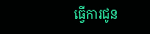ធ្វើការជូន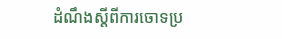ដំណឹងស្ដីពីការចោទប្រ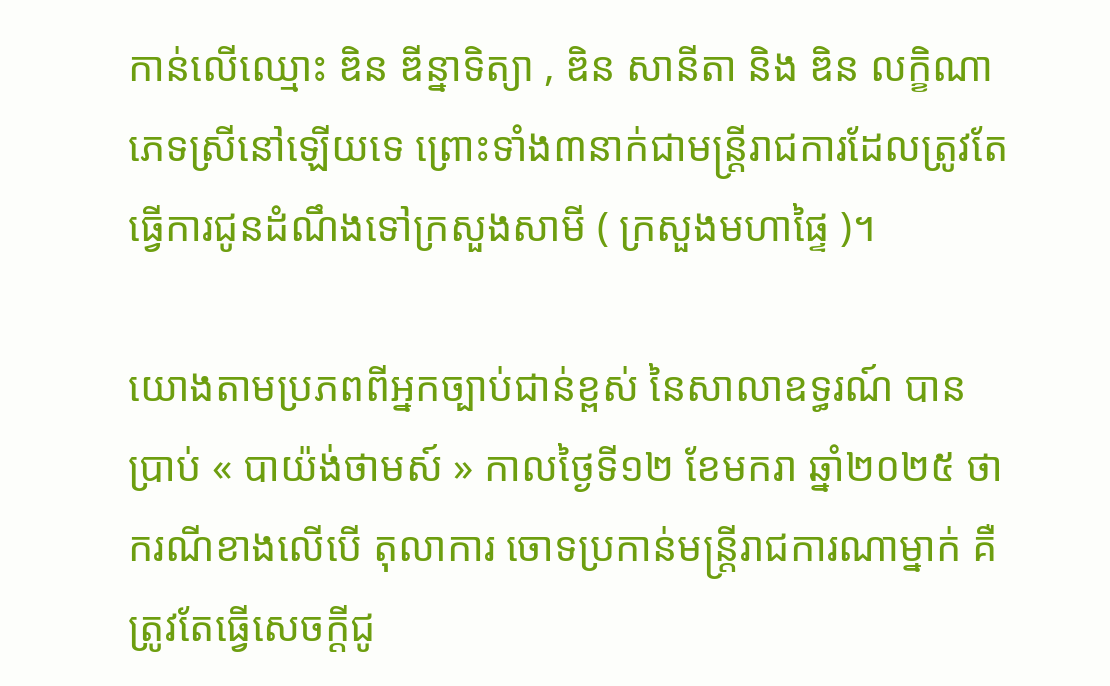កាន់លើឈ្មោះ ឌិន ឌីន្នាទិត្យា , ឌិន សានីតា និង ឌិន លក្ខិណា ភេទស្រីនៅឡើយទេ ព្រោះទាំង៣នាក់ជាមន្ត្រីរាជការដែលត្រូវតែធ្វើការជូនដំណឹងទៅក្រសួងសាមី ( ក្រសួងមហាផ្ទៃ )។

យោងតាមប្រភពពីអ្នកច្បាប់ជាន់ខ្ពស់ នៃសាលាឧទ្ធរណ៍ បានប្រាប់ « បាយ៉ង់ថាមស៍ » កាលថ្ងៃទី១២ ខែមករា ឆ្នាំ២០២៥ ថា ករណីខាងលើបើ តុលាការ ចោទប្រកាន់មន្ត្រីរាជការណាម្នាក់ គឺត្រូវតែធ្វើសេចក្ដីជូ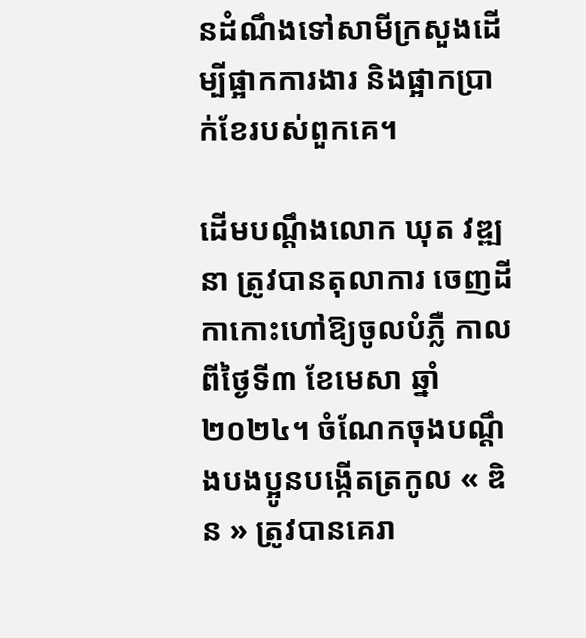នដំណឹងទៅសាមីក្រសួងដើម្បីផ្អាកការងារ និងផ្អាកប្រាក់ខែរបស់ពួកគេ។

ដើមបណ្ដឹងលោក ឃុត វឌ្ឍនា ត្រូវបានតុលាការ ចេញដីកាកោះហៅឱ្យចូលបំភ្លឺ កាលពីថ្ងៃទី៣ ខែមេសា ឆ្នាំ ២០២៤។ ចំណែកចុងបណ្ដឹងបងប្អូនបង្កើតត្រកូល « ឌិន » ត្រូវបានគេរា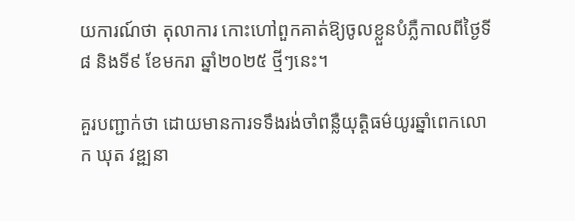យការណ៍ថា តុលាការ កោះហៅពួកគាត់ឱ្យចូលខ្លួនបំភ្លឺកាលពីថ្ងៃទី៨ និងទី៩ ខែមករា ឆ្នាំ២០២៥ ថ្មីៗនេះ។

គួរបញ្ជាក់ថា ដោយមានការទទឹងរង់ចាំពន្លឺយុត្តិធម៌យូរឆ្នាំពេកលោក ឃុត វឌ្ឍនា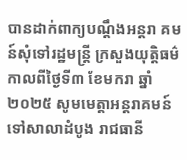បានដាក់ពាក្យបណ្ដឹងអន្តរា គមន៍សុំទៅរដ្ឋមន្ត្រី ក្រសួងយុត្តិធម៌ កាលពីថ្ងៃទី៣ ខែមករា ឆ្នាំ២០២៥ សូមមេត្តាអន្តរាគមន៍ ទៅសាលាដំបូង រាជធានី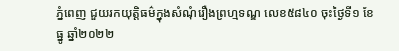ភ្នំពេញ ជួយរកយុត្តិធម៌ក្នុងសំណុំរឿងព្រហ្មទណ្ឌ លេខ៥៨៤០ ចុះថ្ងៃទី១ ខែធ្នូ ឆ្នាំ២០២២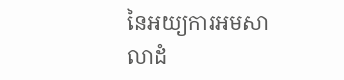នៃអយ្យការអមសាលាដំ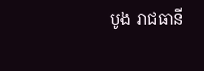បូង រាជធានី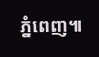ភ្នំពេញ៕